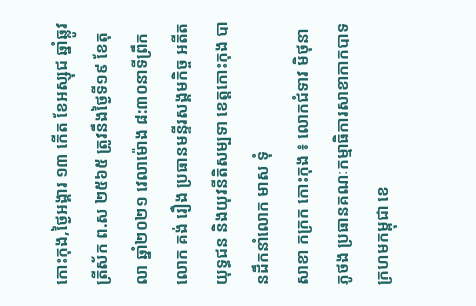កោះកុង,ថ្ងៃអង្គារ ១៣ កើត ខែអស្សុជ ឆ្នាំឆ្លូវ ត្រីស័ក ព.ស ២៥៦៥ ត្រូវនឹងថ្ងៃទី១៩ ខែតុលា ឆ្នាំ២០២១ វេលាម៉ោង ៨:៣០នាទីព្រឹក លោក គង់ រឿង ប្រធានមន្ទីរសង្គមកិច្ច អតីតយុទ្ធជន និងយុវនីតិសម្បទា ខេត្តកោះកុង បានដឹកនាំលោក មាស ទុំ
សាខា កក្រក កោះកុង ៖ លោកជំទាវ មិថុនា ភូថង ប្រធានគណៈកម្មាធិការសាខាកាកបាទក្រហមកម្ពុជា ខេ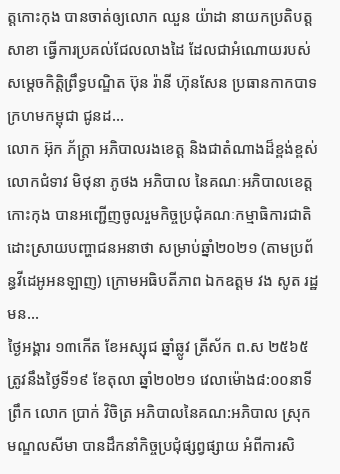ត្តកោះកុង បានចាត់ឲ្យលោក ឈួន យ៉ាដា នាយកប្រតិបត្តសាខា ធ្វើការប្រគល់ជែលលាងដៃ ដែលជាអំណោយរបស់សម្តេចកិត្តិព្រឹទ្ធបណ្ឌិត ប៊ុន រ៉ានី ហ៊ុនសែន ប្រធានកាកបាទក្រហមកម្ពុជា ជូនដ...
លោក អ៊ុក ភ័ក្ត្រា អភិបាលរងខេត្ត និងជាតំណាងដ៏ខ្ពង់ខ្ពស់លោកជំទាវ មិថុនា ភូថង អភិបាល នៃគណៈអភិបាលខេត្តកោះកុង បានអញ្ជើញចូលរួមកិច្ចប្រជុំគណៈកម្មាធិការជាតិដោះស្រាយបញ្ហាជនអនាថា សម្រាប់ឆ្នាំ២០២១ (តាមប្រព័ន្ធវីដេអូអនឡាញ) ក្រោមអធិបតីភាព ឯកឧត្តម វង សូត រដ្ឋមន...
ថ្ងៃអង្គារ ១៣កើត ខែអស្សុជ ឆ្នាំឆ្លូវ ត្រីស័ក ព.ស ២៥៦៥ ត្រូវនឹងថ្ងៃទី១៩ ខែតុលា ឆ្នាំ២០២១ វេលាម៉ោង៨:០០នាទីព្រឹក លោក ប្រាក់ វិចិត្រ អភិបាលនៃគណ:អភិបាល ស្រុកមណ្ឌលសីមា បានដឹកនាំកិច្ចប្រជុំផ្សព្វផ្សាយ អំពីការសិ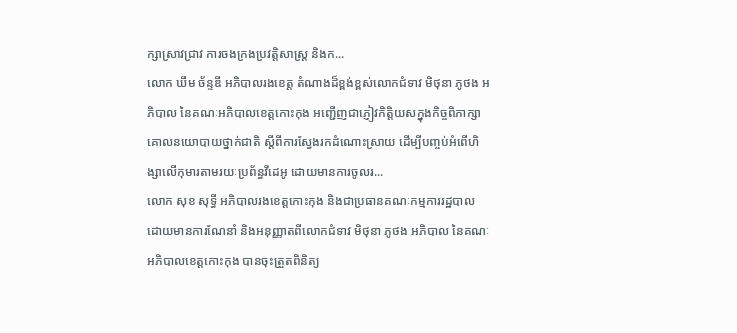ក្សាស្រាវជ្រាវ ការចងក្រងប្រវត្តិសាស្រ្ត និងក...
លោក ឃឹម ច័ន្ទឌី អភិបាលរងខេត្ត តំណាងដ៏ខ្ពង់ខ្ពស់លោកជំទាវ មិថុនា ភូថង អភិបាល នៃគណៈអភិបាលខេត្តកោះកុង អញ្ជើញជាភ្ញៀវកិត្តិយសក្នុងកិច្ចពិភាក្សាគោលនយោបាយថ្នាក់ជាតិ ស្តីពីការស្វែងរកដំណោះស្រាយ ដើម្បីបញ្ចប់អំពើហិង្សាលើកុមារតាមរយៈប្រព័ន្ធវីដេអូ ដោយមានការចូលរ...
លោក សុខ សុទ្ធី អភិបាលរងខេត្តកោះកុង និងជាប្រធានគណៈកម្មការរដ្ឋបាល ដោយមានការណែនាំ និងអនុញ្ញាតពីលោកជំទាវ មិថុនា ភូថង អភិបាល នៃគណៈអភិបាលខេត្តកោះកុង បានចុះត្រួតពិនិត្យ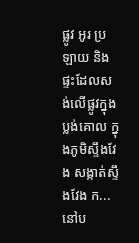ផ្លូវ អូរ ប្រឡាយ និងផ្ទះដែលសង់លើផ្លូវក្នុងប្លង់គោល ក្នុងភូមិស្ទឹងវែង សង្កាត់ស្ទឹងវែង ក...
នៅប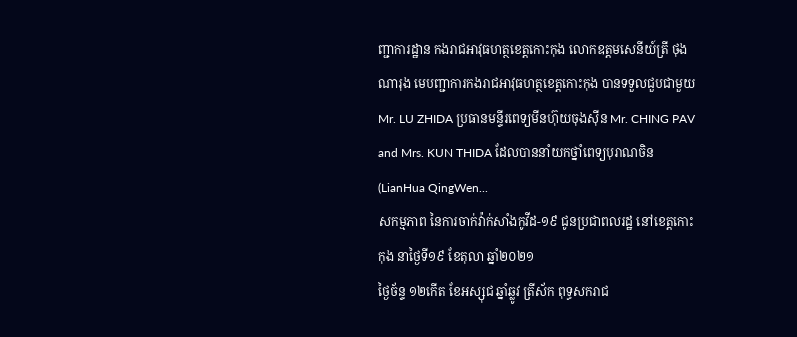ញ្ជាការដ្ឋាន កងរាជអាវុធហត្ថខេត្តកោះកុង លោកឧត្តមសេនីយ៍ត្រី ថុង ណារុង មេបញ្ជាការកងរាជអាវុធហត្ថខេត្តកោះកុង បានទទួលជួបជាមួយ Mr. LU ZHIDA ប្រធានមន្ទីរពេទ្យមីនហ៊ុយចុងស៊ីន Mr. CHING PAV and Mrs. KUN THIDA ដែលបាននាំយកថ្នាំពេទ្យបុរាណចិន (LianHua QingWen...
សកម្មភាព នៃការចាក់វ៉ាក់សាំងកូវីដ-១៩ ជូនប្រជាពលរដ្ឋ នៅខេត្តកោះកុង នាថ្ងៃទី១៩ ខែតុលា ឆ្នាំ២០២១
ថ្ងៃច័ន្ទ ១២កើត ខែអស្សុជ ឆ្នាំឆ្លូវ ត្រីស័ក ពុទ្ធសករាជ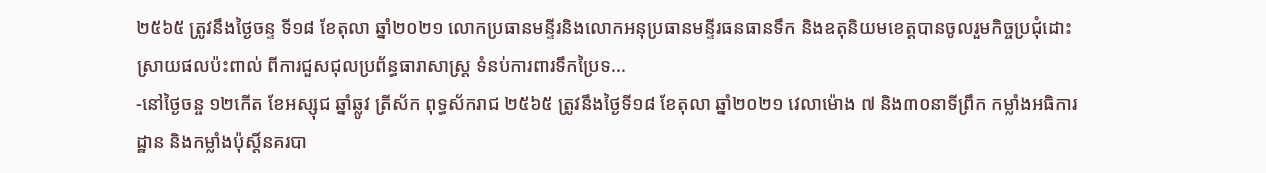២៥៦៥ ត្រូវនឹងថ្ងៃចន្ទ ទី១៨ ខែតុលា ឆ្នាំ២០២១ លោកប្រធានមន្ទីរនិងលោកអនុប្រធានមន្ទីរធនធានទឹក និងឧតុនិយមខេត្តបានចូលរួមកិច្ចប្រជុំដោះស្រាយផលប៉ះពាល់ ពីការជួសជុលប្រព័ន្ធធារាសាស្រ្ត ទំនប់ការពារទឹកប្រៃទ...
-នៅថ្ងៃចន្ច ១២កើត ខែអស្សុជ ឆ្នាំឆ្លូវ ត្រីស័ក ពុទ្ធស័ករាជ ២៥៦៥ ត្រូវនឹងថ្ងៃទី១៨ ខែតុលា ឆ្នាំ២០២១ វេលាម៉ោង ៧ និង៣០នាទីព្រឹក កម្លាំងអធិការដ្ឋាន និងកម្លាំងប៉ុស្តិ៍នគរបា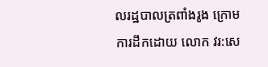លរដ្ឋបាលត្រពាំងរូង ក្រោមការដឹកដោយ លោក វរ:សេ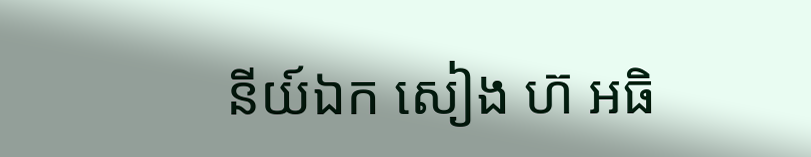នីយ៍ឯក សៀង ហ៊ អធិ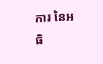ការ នៃអធិ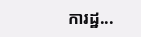ការដ្ឋ...